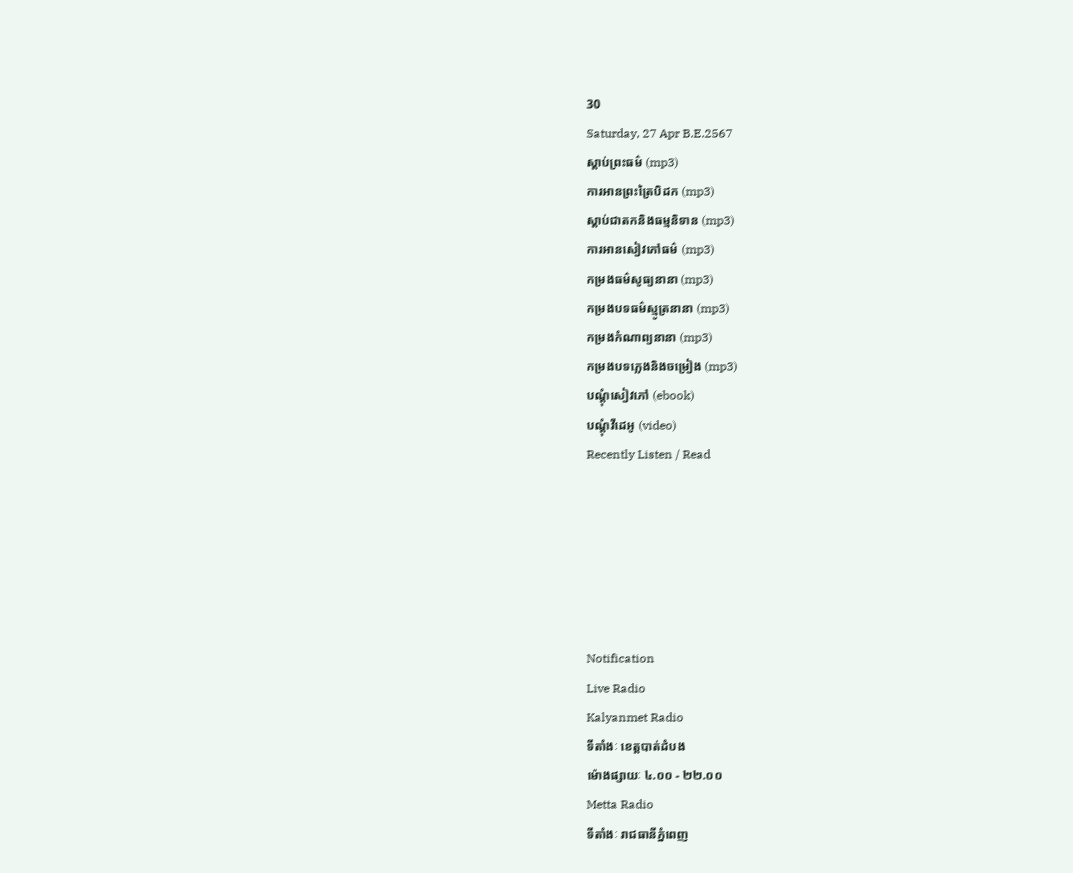30
Saturday, 27 Apr B.E.2567
ស្តាប់ព្រះធម៌ (mp3)
ការអានព្រះត្រៃបិដក (mp3)
ស្តាប់ជាតកនិងធម្មនិទាន (mp3)
ការអានសៀវភៅធម៌ (mp3)
កម្រងធម៌សូធ្យនានា (mp3)
កម្រងបទធម៌ស្មូត្រនានា (mp3)
កម្រងកំណាព្យនានា (mp3)
កម្រងបទភ្លេងនិងចម្រៀង (mp3)
បណ្តុំសៀវភៅ (ebook)
បណ្តុំវីដេអូ (video)
Recently Listen / Read






Notification
Live Radio
Kalyanmet Radio
ទីតាំងៈ ខេត្តបាត់ដំបង
ម៉ោងផ្សាយៈ ៤.០០ - ២២.០០
Metta Radio
ទីតាំងៈ រាជធានីភ្នំពេញ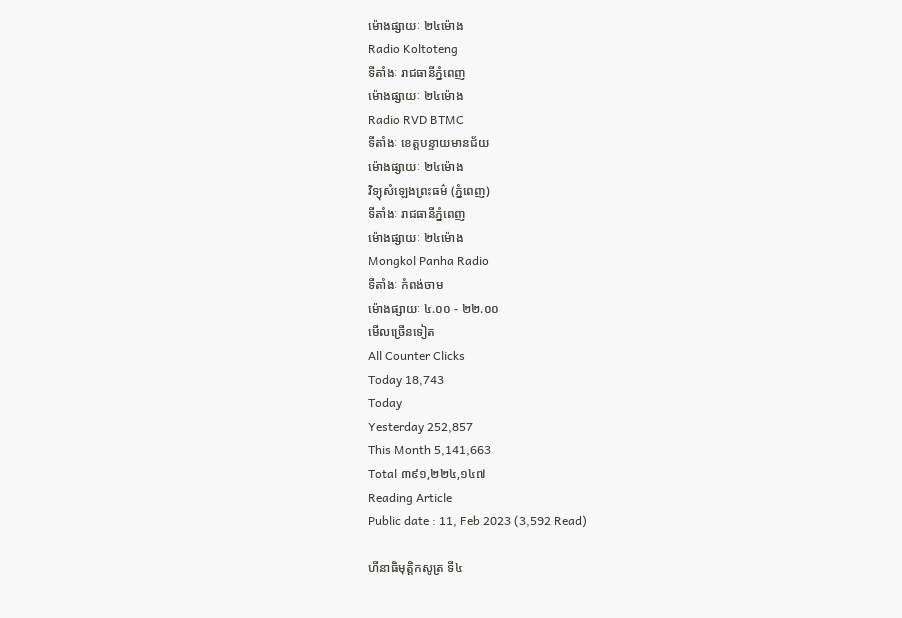ម៉ោងផ្សាយៈ ២៤ម៉ោង
Radio Koltoteng
ទីតាំងៈ រាជធានីភ្នំពេញ
ម៉ោងផ្សាយៈ ២៤ម៉ោង
Radio RVD BTMC
ទីតាំងៈ ខេត្តបន្ទាយមានជ័យ
ម៉ោងផ្សាយៈ ២៤ម៉ោង
វិទ្យុសំឡេងព្រះធម៌ (ភ្នំពេញ)
ទីតាំងៈ រាជធានីភ្នំពេញ
ម៉ោងផ្សាយៈ ២៤ម៉ោង
Mongkol Panha Radio
ទីតាំងៈ កំពង់ចាម
ម៉ោងផ្សាយៈ ៤.០០ - ២២.០០
មើលច្រើនទៀត
All Counter Clicks
Today 18,743
Today
Yesterday 252,857
This Month 5,141,663
Total ៣៩១,២២៤,១៤៧
Reading Article
Public date : 11, Feb 2023 (3,592 Read)

ហីនាធិមុត្តិកសូត្រ ទី៤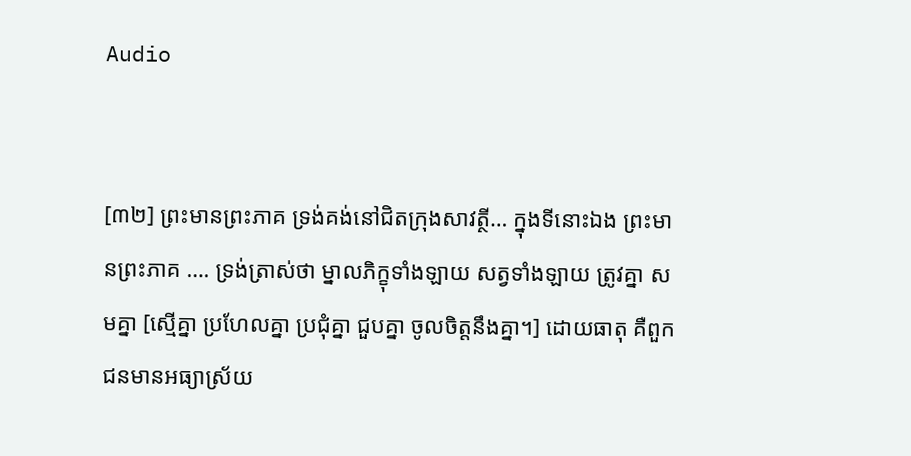Audio


[៣២] ព្រះមានព្រះភាគ ទ្រង់គង់នៅជិតក្រុងសាវត្ថី… ក្នុងទីនោះឯង ព្រះមានព្រះភាគ …. ទ្រង់ត្រាស់ថា ម្នាលភិក្ខុទាំងឡាយ សត្វទាំងឡាយ ត្រូវគ្នា សមគ្នា [ស្មើគ្នា ប្រហែលគ្នា ប្រជុំគ្នា ជួបគ្នា ចូលចិត្តនឹងគ្នា។] ដោយធាតុ គឺពួកជនមានអធ្យាស្រ័យ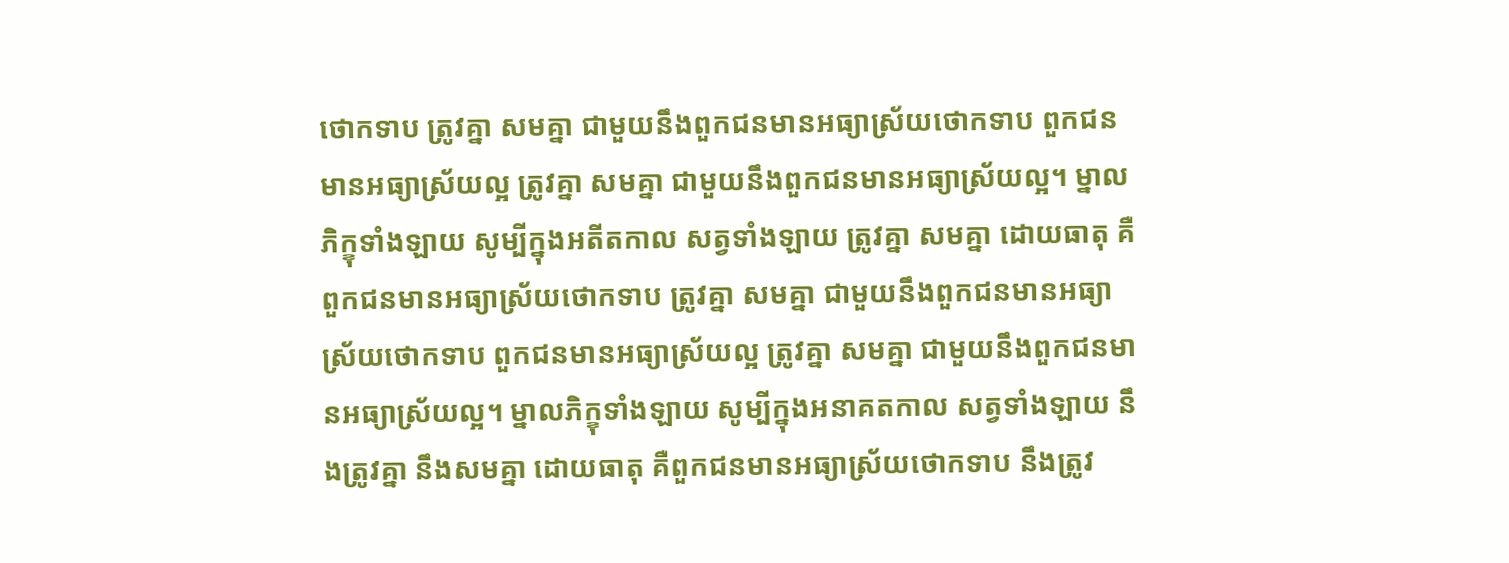ថោកទាប ត្រូវគ្នា សមគ្នា ជាមួយនឹងពួកជនមានអធ្យាស្រ័យថោកទាប ពួកជនមានអធ្យាស្រ័យល្អ ត្រូវគ្នា សមគ្នា ជាមួយនឹងពួកជនមានអធ្យាស្រ័យល្អ។ ម្នាលភិក្ខុទាំងឡាយ សូម្បីក្នុងអតីតកាល សត្វទាំងឡាយ ត្រូវគ្នា សមគ្នា ដោយធាតុ គឺពួកជនមានអធ្យាស្រ័យថោកទាប ត្រូវគ្នា សមគ្នា ជាមួយនឹងពួកជនមានអធ្យាស្រ័យថោកទាប ពួកជនមានអធ្យាស្រ័យល្អ ត្រូវគ្នា សមគ្នា ជាមួយនឹងពួកជនមានអធ្យាស្រ័យល្អ។ ម្នាលភិក្ខុទាំងឡាយ សូម្បីក្នុងអនាគតកាល សត្វទាំងឡាយ នឹងត្រូវគ្នា នឹងសមគ្នា ដោយធាតុ គឺពួកជនមានអធ្យាស្រ័យថោកទាប នឹងត្រូវ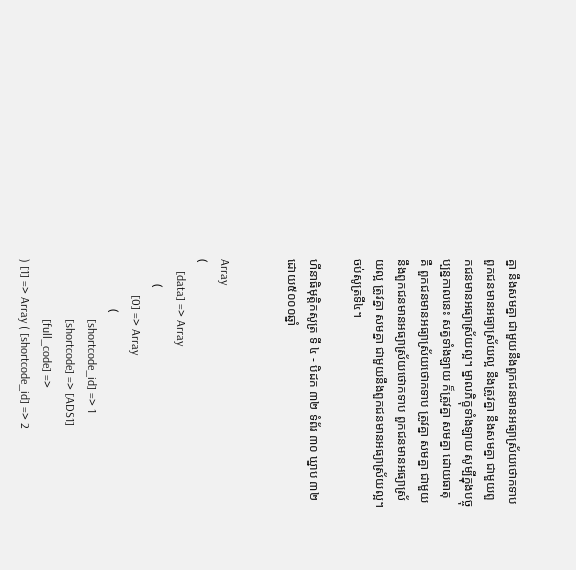គ្នា នឹងសមគ្នា ជាមួយនឹងពួកជនមានអធ្យាស្រ័យថោកទាប ពួកជនមានអធ្យាស្រ័យល្អ នឹងត្រូវគ្នា នឹងសមគ្នា ជាមួយពួកជនមានអធ្យាស្រ័យល្អ។ ម្នាលភិក្ខុទាំងឡាយ សូម្បីក្នុងបច្ចុប្បន្នកាលនេះ សត្វទាំងឡាយ ក៏ត្រូវគ្នា សមគ្នា ដោយធាតុ គឺ ពួកជនមានអធ្យាស្រ័យថោកទាប ត្រូវគ្នា សមគ្នា ជាមួយនឹងពួកជនមានអធ្យាស្រ័យថោកទាប ពួកជនមានអធ្យាស្រ័យល្អ ត្រូវគ្នា សមគ្នា ជាមួយនឹងពួកជនមានអធ្យាស្រ័យល្អ។ ចប់សូត្រទី៤។

ហីនាធិមុត្តិកសូត្រ ទី ៤ - បិដក ៣២ ទំព័រ ៣០ ឃ្នាប ៣២
ដោយ៥០០០ឆ្នាំ


Array
(
    [data] => Array
        (
            [0] => Array
                (
                    [shortcode_id] => 1
                    [shortcode] => [ADS1]
                    [full_code] =>
) [1] => Array ( [shortcode_id] => 2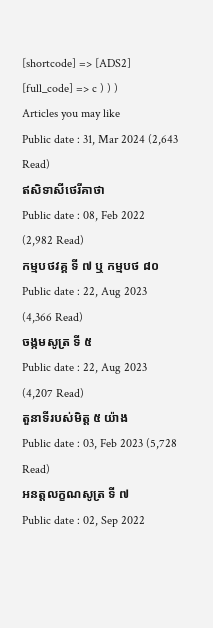[shortcode] => [ADS2] [full_code] => c ) ) )
Articles you may like
Public date : 31, Mar 2024 (2,643 Read)
ឥសិទាសីថេរីគាថា
Public date : 08, Feb 2022 (2,982 Read)
កម្មបថវគ្គ ទី ៧ ឬ កម្មបថ ៨០
Public date : 22, Aug 2023 (4,366 Read)
ចង្កមសូត្រ ទី ៥
Public date : 22, Aug 2023 (4,207 Read)
តួនាទីរបស់មិត្ត ៥ យ៉ាង
Public date : 03, Feb 2023 (5,728 Read)
អនត្តលក្ខណសូត្រ ទី ៧
Public date : 02, Sep 2022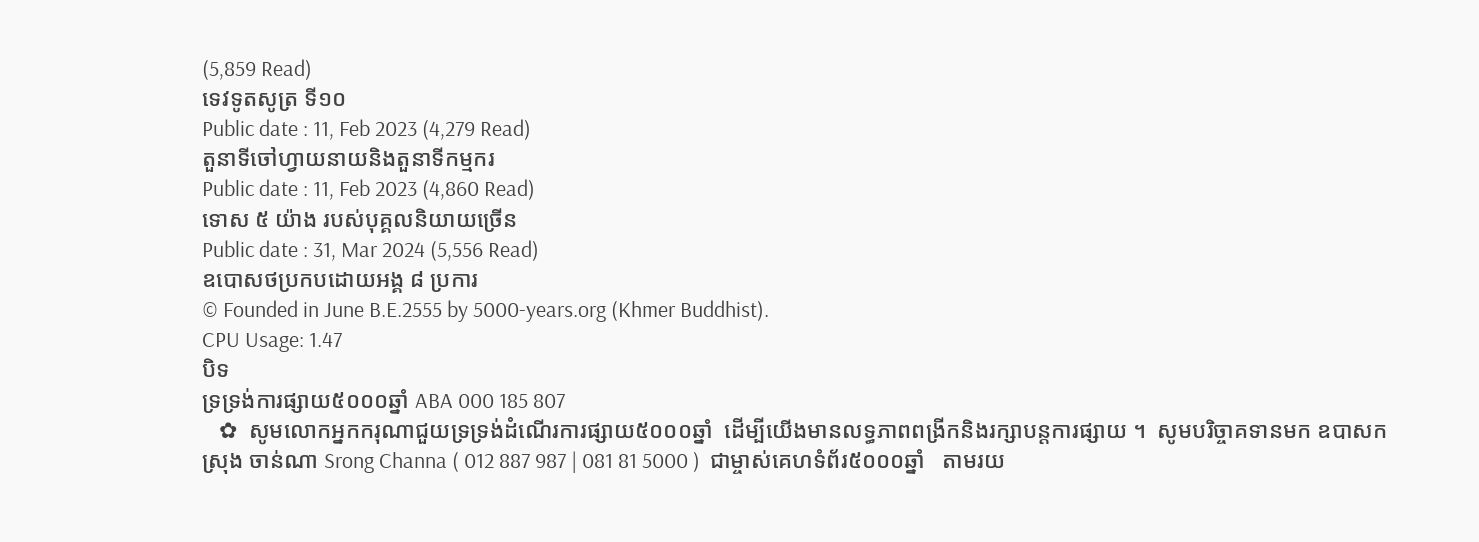(5,859 Read)
ទេវទូតសូត្រ ទី១០
Public date : 11, Feb 2023 (4,279 Read)
តួនាទីចៅហ្វាយនាយនិងតួនាទីកម្មករ
Public date : 11, Feb 2023 (4,860 Read)
ទោស ៥ យ៉ាង របស់បុគ្គលនិយាយច្រើន
Public date : 31, Mar 2024 (5,556 Read)
ឧបោសថប្រកបដោយអង្គ ៨ ប្រការ
© Founded in June B.E.2555 by 5000-years.org (Khmer Buddhist).
CPU Usage: 1.47
បិទ
ទ្រទ្រង់ការផ្សាយ៥០០០ឆ្នាំ ABA 000 185 807
   ✿  សូមលោកអ្នកករុណាជួយទ្រទ្រង់ដំណើរការផ្សាយ៥០០០ឆ្នាំ  ដើម្បីយើងមានលទ្ធភាពពង្រីកនិងរក្សាបន្តការផ្សាយ ។  សូមបរិច្ចាគទានមក ឧបាសក ស្រុង ចាន់ណា Srong Channa ( 012 887 987 | 081 81 5000 )  ជាម្ចាស់គេហទំព័រ៥០០០ឆ្នាំ   តាមរយ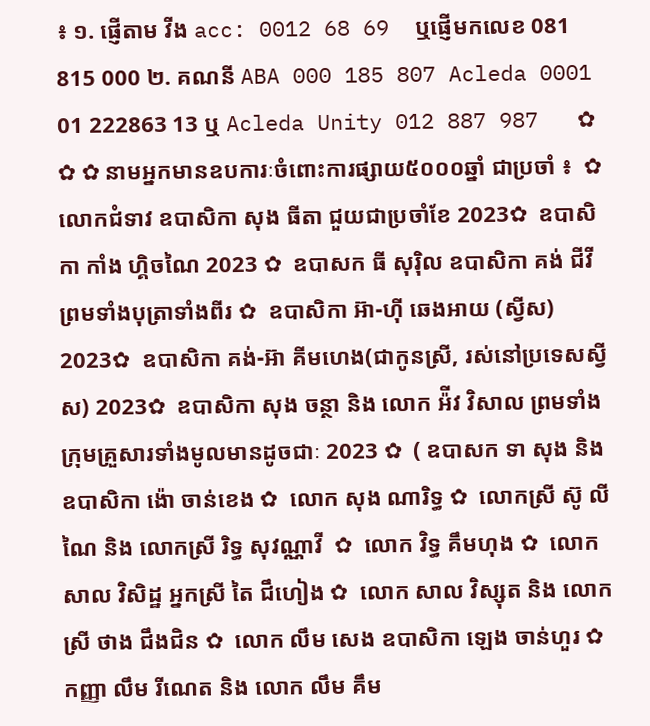៖ ១. ផ្ញើតាម វីង acc: 0012 68 69  ឬផ្ញើមកលេខ 081 815 000 ២. គណនី ABA 000 185 807 Acleda 0001 01 222863 13 ឬ Acleda Unity 012 887 987   ✿ ✿ ✿ នាមអ្នកមានឧបការៈចំពោះការផ្សាយ៥០០០ឆ្នាំ ជាប្រចាំ ៖  ✿  លោកជំទាវ ឧបាសិកា សុង ធីតា ជួយជាប្រចាំខែ 2023✿  ឧបាសិកា កាំង ហ្គិចណៃ 2023 ✿  ឧបាសក ធី សុរ៉ិល ឧបាសិកា គង់ ជីវី ព្រមទាំងបុត្រាទាំងពីរ ✿  ឧបាសិកា អ៊ា-ហុី ឆេងអាយ (ស្វីស) 2023✿  ឧបាសិកា គង់-អ៊ា គីមហេង(ជាកូនស្រី, រស់នៅប្រទេសស្វីស) 2023✿  ឧបាសិកា សុង ចន្ថា និង លោក អ៉ីវ វិសាល ព្រមទាំងក្រុមគ្រួសារទាំងមូលមានដូចជាៈ 2023 ✿  ( ឧបាសក ទា សុង និងឧបាសិកា ង៉ោ ចាន់ខេង ✿  លោក សុង ណារិទ្ធ ✿  លោកស្រី ស៊ូ លីណៃ និង លោកស្រី រិទ្ធ សុវណ្ណាវី  ✿  លោក វិទ្ធ គឹមហុង ✿  លោក សាល វិសិដ្ឋ អ្នកស្រី តៃ ជឹហៀង ✿  លោក សាល វិស្សុត និង លោកស្រី ថាង ជឹងជិន ✿  លោក លឹម សេង ឧបាសិកា ឡេង ចាន់ហួរ ✿  កញ្ញា លឹម រីណេត និង លោក លឹម គឹម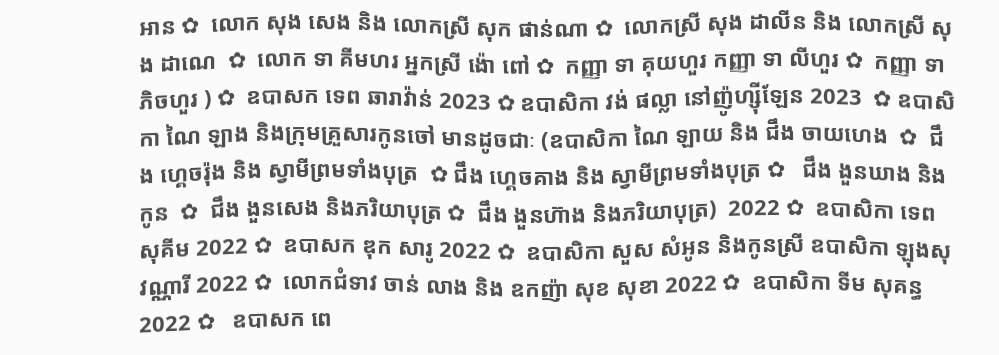អាន ✿  លោក សុង សេង និង លោកស្រី សុក ផាន់ណា ✿  លោកស្រី សុង ដាលីន និង លោកស្រី សុង ដាណេ  ✿  លោក ទា គីមហរ អ្នកស្រី ង៉ោ ពៅ ✿  កញ្ញា ទា គុយហួរ កញ្ញា ទា លីហួរ ✿  កញ្ញា ទា ភិចហួរ ) ✿  ឧបាសក ទេព ឆារាវ៉ាន់ 2023 ✿ ឧបាសិកា វង់ ផល្លា នៅញ៉ូហ្ស៊ីឡែន 2023  ✿ ឧបាសិកា ណៃ ឡាង និងក្រុមគ្រួសារកូនចៅ មានដូចជាៈ (ឧបាសិកា ណៃ ឡាយ និង ជឹង ចាយហេង  ✿  ជឹង ហ្គេចរ៉ុង និង ស្វាមីព្រមទាំងបុត្រ  ✿ ជឹង ហ្គេចគាង និង ស្វាមីព្រមទាំងបុត្រ ✿   ជឹង ងួនឃាង និងកូន  ✿  ជឹង ងួនសេង និងភរិយាបុត្រ ✿  ជឹង ងួនហ៊ាង និងភរិយាបុត្រ)  2022 ✿  ឧបាសិកា ទេព សុគីម 2022 ✿  ឧបាសក ឌុក សារូ 2022 ✿  ឧបាសិកា សួស សំអូន និងកូនស្រី ឧបាសិកា ឡុងសុវណ្ណារី 2022 ✿  លោកជំទាវ ចាន់ លាង និង ឧកញ៉ា សុខ សុខា 2022 ✿  ឧបាសិកា ទីម សុគន្ធ 2022 ✿   ឧបាសក ពេ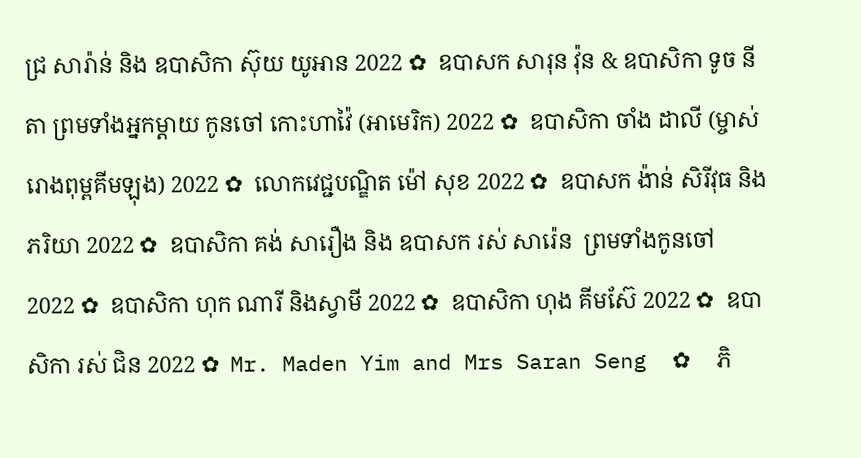ជ្រ សារ៉ាន់ និង ឧបាសិកា ស៊ុយ យូអាន 2022 ✿  ឧបាសក សារុន វ៉ុន & ឧបាសិកា ទូច នីតា ព្រមទាំងអ្នកម្តាយ កូនចៅ កោះហាវ៉ៃ (អាមេរិក) 2022 ✿  ឧបាសិកា ចាំង ដាលី (ម្ចាស់រោងពុម្ពគីមឡុង) 2022 ✿  លោកវេជ្ជបណ្ឌិត ម៉ៅ សុខ 2022 ✿  ឧបាសក ង៉ាន់ សិរីវុធ និងភរិយា 2022 ✿  ឧបាសិកា គង់ សារឿង និង ឧបាសក រស់ សារ៉េន  ព្រមទាំងកូនចៅ 2022 ✿  ឧបាសិកា ហុក ណារី និងស្វាមី 2022 ✿  ឧបាសិកា ហុង គីមស៊ែ 2022 ✿  ឧបាសិកា រស់ ជិន 2022 ✿  Mr. Maden Yim and Mrs Saran Seng  ✿  ភិ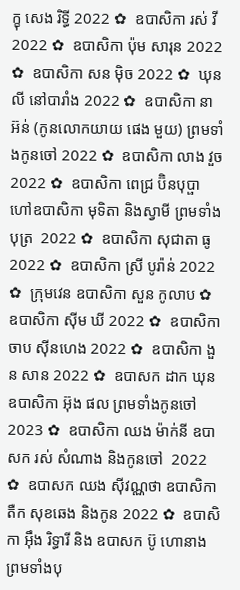ក្ខុ សេង រិទ្ធី 2022 ✿  ឧបាសិកា រស់ វី 2022 ✿  ឧបាសិកា ប៉ុម សារុន 2022 ✿  ឧបាសិកា សន ម៉ិច 2022 ✿  ឃុន លី នៅបារាំង 2022 ✿  ឧបាសិកា នា អ៊ន់ (កូនលោកយាយ ផេង មួយ) ព្រមទាំងកូនចៅ 2022 ✿  ឧបាសិកា លាង វួច  2022 ✿  ឧបាសិកា ពេជ្រ ប៊ិនបុប្ផា ហៅឧបាសិកា មុទិតា និងស្វាមី ព្រមទាំងបុត្រ  2022 ✿  ឧបាសិកា សុជាតា ធូ  2022 ✿  ឧបាសិកា ស្រី បូរ៉ាន់ 2022 ✿  ក្រុមវេន ឧបាសិកា សួន កូលាប ✿  ឧបាសិកា ស៊ីម ឃី 2022 ✿  ឧបាសិកា ចាប ស៊ីនហេង 2022 ✿  ឧបាសិកា ងួន សាន 2022 ✿  ឧបាសក ដាក ឃុន  ឧបាសិកា អ៊ុង ផល ព្រមទាំងកូនចៅ 2023 ✿  ឧបាសិកា ឈង ម៉ាក់នី ឧបាសក រស់ សំណាង និងកូនចៅ  2022 ✿  ឧបាសក ឈង សុីវណ្ណថា ឧបាសិកា តឺក សុខឆេង និងកូន 2022 ✿  ឧបាសិកា អុឹង រិទ្ធារី និង ឧបាសក ប៊ូ ហោនាង ព្រមទាំងបុ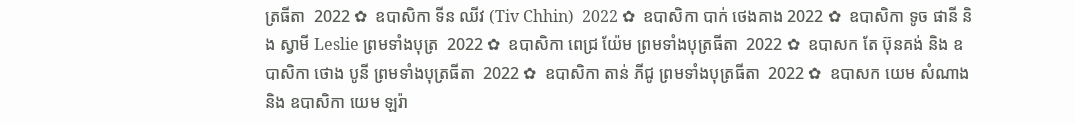ត្រធីតា  2022 ✿  ឧបាសិកា ទីន ឈីវ (Tiv Chhin)  2022 ✿  ឧបាសិកា បាក់ ថេងគាង 2022 ✿  ឧបាសិកា ទូច ផានី និង ស្វាមី Leslie ព្រមទាំងបុត្រ  2022 ✿  ឧបាសិកា ពេជ្រ យ៉ែម ព្រមទាំងបុត្រធីតា  2022 ✿  ឧបាសក តែ ប៊ុនគង់ និង ឧបាសិកា ថោង បូនី ព្រមទាំងបុត្រធីតា  2022 ✿  ឧបាសិកា តាន់ ភីជូ ព្រមទាំងបុត្រធីតា  2022 ✿  ឧបាសក យេម សំណាង និង ឧបាសិកា យេម ឡរ៉ា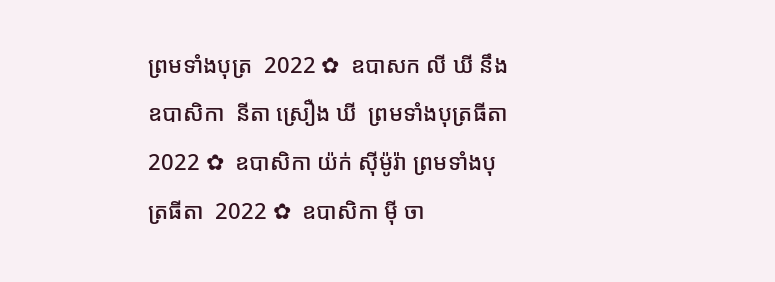ព្រមទាំងបុត្រ  2022 ✿  ឧបាសក លី ឃី នឹង ឧបាសិកា  នីតា ស្រឿង ឃី  ព្រមទាំងបុត្រធីតា  2022 ✿  ឧបាសិកា យ៉ក់ សុីម៉ូរ៉ា ព្រមទាំងបុត្រធីតា  2022 ✿  ឧបាសិកា មុី ចា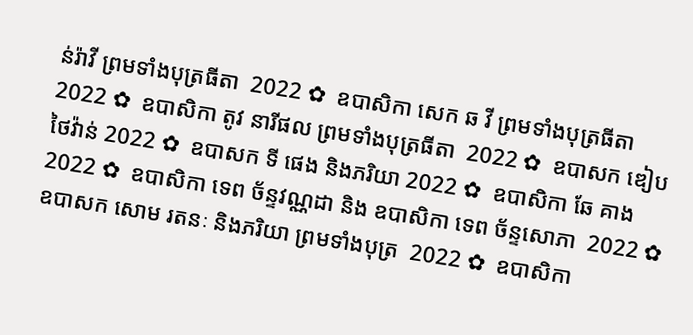ន់រ៉ាវី ព្រមទាំងបុត្រធីតា  2022 ✿  ឧបាសិកា សេក ឆ វី ព្រមទាំងបុត្រធីតា  2022 ✿  ឧបាសិកា តូវ នារីផល ព្រមទាំងបុត្រធីតា  2022 ✿  ឧបាសក ឌៀប ថៃវ៉ាន់ 2022 ✿  ឧបាសក ទី ផេង និងភរិយា 2022 ✿  ឧបាសិកា ឆែ គាង 2022 ✿  ឧបាសិកា ទេព ច័ន្ទវណ្ណដា និង ឧបាសិកា ទេព ច័ន្ទសោភា  2022 ✿  ឧបាសក សោម រតនៈ និងភរិយា ព្រមទាំងបុត្រ  2022 ✿  ឧបាសិកា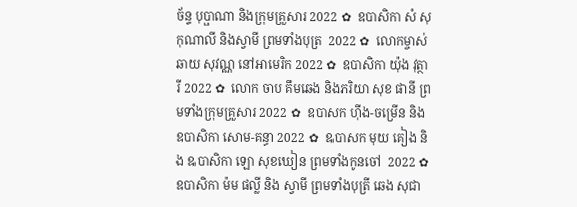ច័ន្ទ បុប្ផាណា និងក្រុមគ្រួសារ 2022 ✿  ឧបាសិកា សំ សុកុណាលី និងស្វាមី ព្រមទាំងបុត្រ  2022 ✿  លោកម្ចាស់ ឆាយ សុវណ្ណ នៅអាមេរិក 2022 ✿  ឧបាសិកា យ៉ុង វុត្ថារី 2022 ✿  លោក ចាប គឹមឆេង និងភរិយា សុខ ផានី ព្រមទាំងក្រុមគ្រួសារ 2022 ✿  ឧបាសក ហ៊ីង-ចម្រើន និងឧបាសិកា សោម-គន្ធា 2022 ✿  ឩបាសក មុយ គៀង និង ឩបាសិកា ឡោ សុខឃៀន ព្រមទាំងកូនចៅ  2022 ✿  ឧបាសិកា ម៉ម ផល្លី និង ស្វាមី ព្រមទាំងបុត្រី ឆេង សុជា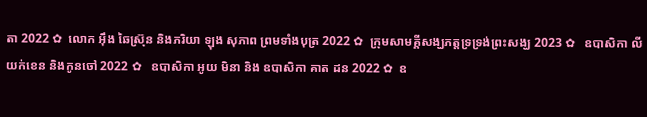តា 2022 ✿  លោក អ៊ឹង ឆៃស្រ៊ុន និងភរិយា ឡុង សុភាព ព្រមទាំងបុត្រ 2022 ✿  ក្រុមសាមគ្គីសង្ឃភត្តទ្រទ្រង់ព្រះសង្ឃ 2023 ✿   ឧបាសិកា លី យក់ខេន និងកូនចៅ 2022 ✿   ឧបាសិកា អូយ មិនា និង ឧបាសិកា គាត ដន 2022 ✿  ឧ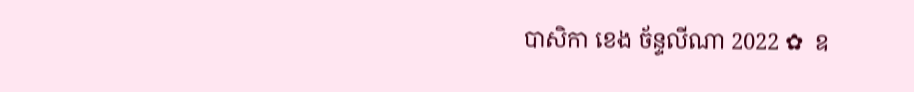បាសិកា ខេង ច័ន្ទលីណា 2022 ✿  ឧ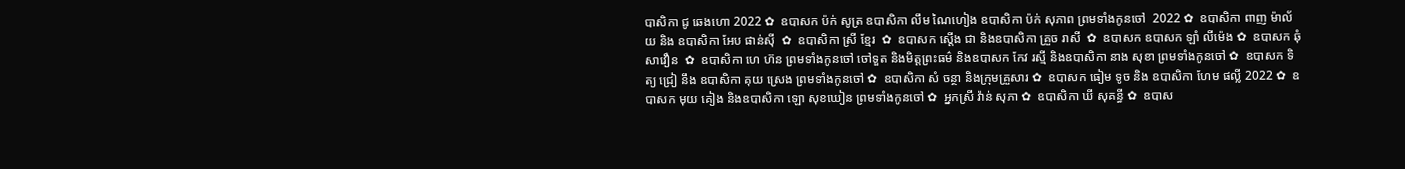បាសិកា ជូ ឆេងហោ 2022 ✿  ឧបាសក ប៉ក់ សូត្រ ឧបាសិកា លឹម ណៃហៀង ឧបាសិកា ប៉ក់ សុភាព ព្រមទាំងកូនចៅ  2022 ✿  ឧបាសិកា ពាញ ម៉ាល័យ និង ឧបាសិកា អែប ផាន់ស៊ី  ✿  ឧបាសិកា ស្រី ខ្មែរ  ✿  ឧបាសក ស្តើង ជា និងឧបាសិកា គ្រួច រាសី  ✿  ឧបាសក ឧបាសក ឡាំ លីម៉េង ✿  ឧបាសក ឆុំ សាវឿន  ✿  ឧបាសិកា ហេ ហ៊ន ព្រមទាំងកូនចៅ ចៅទួត និងមិត្តព្រះធម៌ និងឧបាសក កែវ រស្មី និងឧបាសិកា នាង សុខា ព្រមទាំងកូនចៅ ✿  ឧបាសក ទិត្យ ជ្រៀ នឹង ឧបាសិកា គុយ ស្រេង ព្រមទាំងកូនចៅ ✿  ឧបាសិកា សំ ចន្ថា និងក្រុមគ្រួសារ ✿  ឧបាសក ធៀម ទូច និង ឧបាសិកា ហែម ផល្លី 2022 ✿  ឧបាសក មុយ គៀង និងឧបាសិកា ឡោ សុខឃៀន ព្រមទាំងកូនចៅ ✿  អ្នកស្រី វ៉ាន់ សុភា ✿  ឧបាសិកា ឃី សុគន្ធី ✿  ឧបាស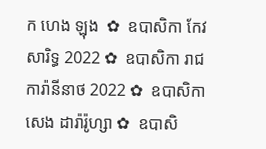ក ហេង ឡុង  ✿  ឧបាសិកា កែវ សារិទ្ធ 2022 ✿  ឧបាសិកា រាជ ការ៉ានីនាថ 2022 ✿  ឧបាសិកា សេង ដារ៉ារ៉ូហ្សា ✿  ឧបាសិ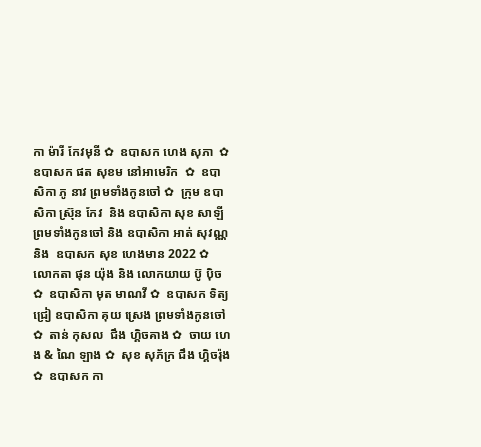កា ម៉ារី កែវមុនី ✿  ឧបាសក ហេង សុភា  ✿  ឧបាសក ផត សុខម នៅអាមេរិក  ✿  ឧបាសិកា ភូ នាវ ព្រមទាំងកូនចៅ ✿  ក្រុម ឧបាសិកា ស្រ៊ុន កែវ  និង ឧបាសិកា សុខ សាឡី ព្រមទាំងកូនចៅ និង ឧបាសិកា អាត់ សុវណ្ណ និង  ឧបាសក សុខ ហេងមាន 2022 ✿  លោកតា ផុន យ៉ុង និង លោកយាយ ប៊ូ ប៉ិច ✿  ឧបាសិកា មុត មាណវី ✿  ឧបាសក ទិត្យ ជ្រៀ ឧបាសិកា គុយ ស្រេង ព្រមទាំងកូនចៅ ✿  តាន់ កុសល  ជឹង ហ្គិចគាង ✿  ចាយ ហេង & ណៃ ឡាង ✿  សុខ សុភ័ក្រ ជឹង ហ្គិចរ៉ុង ✿  ឧបាសក កា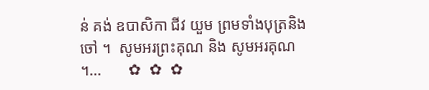ន់ គង់ ឧបាសិកា ជីវ យួម ព្រមទាំងបុត្រនិង ចៅ ។  សូមអរព្រះគុណ និង សូមអរគុណ ។...       ✿  ✿  ✿